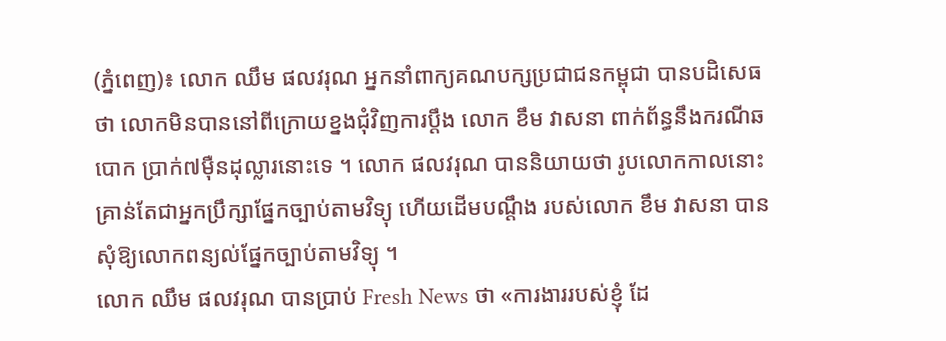(ភ្នំពេញ)៖ លោក ឈឹម ផលវរុណ អ្នកនាំពាក្យគណបក្សប្រជាជនកម្ពុជា បានបដិសេធថា លោកមិនបាននៅពីក្រោយខ្នងជុំវិញការប្តឹង លោក ខឹម វាសនា ពាក់ព័ន្ធនឹងករណីឆបោក ប្រាក់៧ម៉ឺនដុល្លារនោះទេ ។ លោក ផលវរុណ បាននិយាយថា រូបលោកកាលនោះ គ្រាន់តែជាអ្នកប្រឹក្សាផ្នែកច្បាប់តាមវិទ្យុ ហើយដើមបណ្តឹង របស់លោក ខឹម វាសនា បានសុំឱ្យលោកពន្យល់ផ្នែកច្បាប់តាមវិទ្យុ ។
លោក ឈឹម ផលវរុណ បានប្រាប់ Fresh News ថា «ការងាររបស់ខ្ញុំ ដែ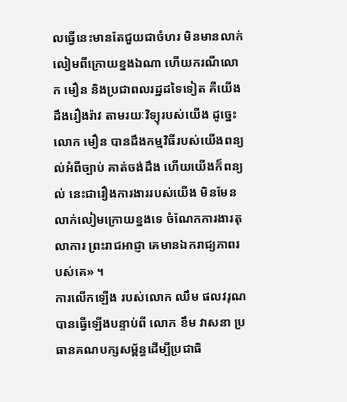លធ្វើនេះមានតែជួយជាចំហរ មិនមានលាក់លៀមពីក្រោយខ្នងឯណា ហើយករណីលោក មឿន និងប្រជាពលរដ្ឋដទៃទៀត គឺយើងដឹងរឿងរ៉ាវ តាមរយៈវិទ្យុរបស់យើង ដូច្នេះលោក មឿន បានដឹងកម្មវិធីរបស់យើងពន្យល់អំពីច្បាប់ គាត់ចង់ដឹង ហើយយើងក៏ពន្យល់ នេះជារឿងការងាររបស់យើង មិនមែនលាក់លៀមក្រោយខ្នងទេ ចំណែកការងារតុលាការ ព្រះរាជអាជ្ញា គេមានឯករាជ្យភាពរបស់គេ» ។
ការលើកឡើង របស់លោក ឈឹម ផលវរុណ បានធ្វើឡើងបន្ទាប់ពី លោក ខឹម វាសនា ប្រធានគណបក្សសម្ព័ន្ធដើម្បីប្រជាធិ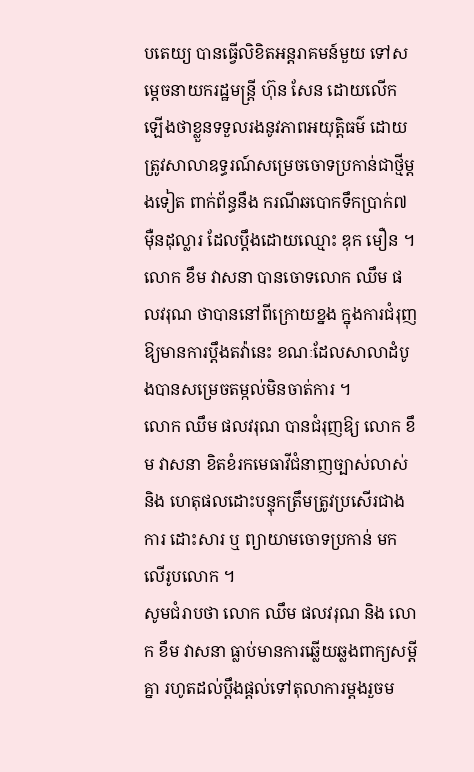បតេយ្យ បានធ្វើលិខិតអន្តរាគមន៍មួយ ទៅសម្តេចនាយករដ្ឋមន្ត្រី ហ៊ុន សែន ដោយលើកឡើងថាខ្លួនទទួលរងនូវភាពអយុត្តិធម៌ ដោយត្រូវសាលាឧទ្ធរណ៍សម្រេចចោទប្រកាន់ជាថ្មីម្តងទៀត ពាក់ព័ន្ធនឹង ករណីឆបោកទឹកប្រាក់៧ម៉ឺនដុល្លារ ដែលប្តឹងដោយឈ្មោះ ឌុក មឿន ។ លោក ខឹម វាសនា បានចោទលោក ឈឹម ផលវរុណ ថាបាននៅពីក្រោយខ្នង ក្នុងការជំរុញ ឱ្យមានការប្តឹងតវ៉ានេះ ខណៈដែលសាលាដំបូងបានសម្រេចតម្កល់មិនចាត់ការ ។
លោក ឈឹម ផលវរុណ បានជំរុញឱ្យ លោក ខឹម វាសនា ខិតខំរកមេធាវីជំនាញច្បាស់លាស់ និង ហេតុផលដោះបន្ទុកត្រឹមត្រូវប្រសើរជាងការ ដោះសារ ឬ ព្យាយាមចោទប្រកាន់ មកលើរូបលោក ។
សូមជំរាបថា លោក ឈឹម ផលវរុណ និង លោក ខឹម វាសនា ធ្លាប់មានការឆ្លើយឆ្លងពាក្យសម្តីគ្នា រហូតដល់ប្តឹងផ្តល់ទៅតុលាការម្តងរួចម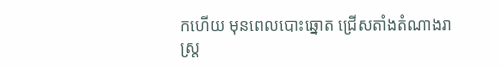កហើយ មុនពេលបោះឆ្នោត ជ្រើសតាំងតំណាងរាស្ត្រ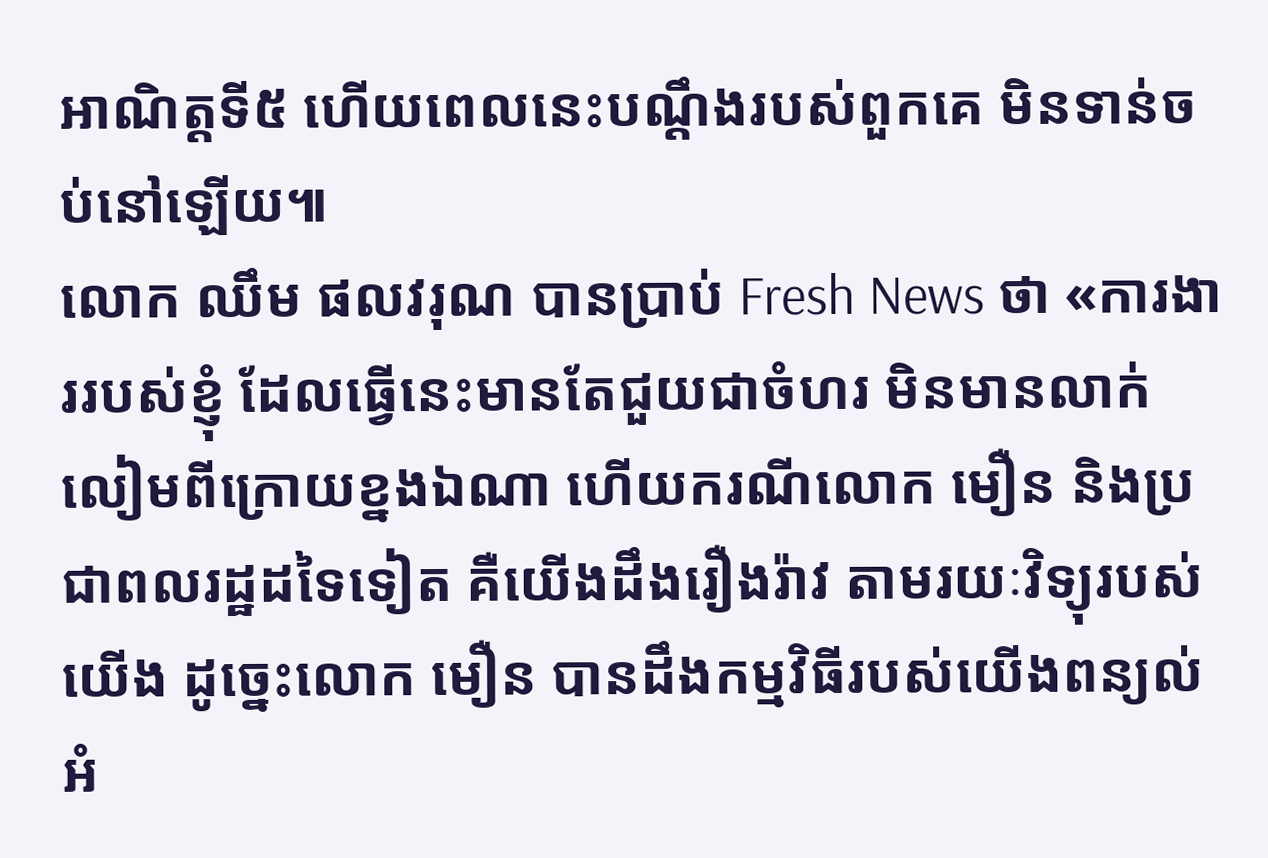អាណិត្តទី៥ ហើយពេលនេះបណ្តឹងរបស់ពួកគេ មិនទាន់ចប់នៅឡើយ៕
លោក ឈឹម ផលវរុណ បានប្រាប់ Fresh News ថា «ការងាររបស់ខ្ញុំ ដែលធ្វើនេះមានតែជួយជាចំហរ មិនមានលាក់លៀមពីក្រោយខ្នងឯណា ហើយករណីលោក មឿន និងប្រជាពលរដ្ឋដទៃទៀត គឺយើងដឹងរឿងរ៉ាវ តាមរយៈវិទ្យុរបស់យើង ដូច្នេះលោក មឿន បានដឹងកម្មវិធីរបស់យើងពន្យល់អំ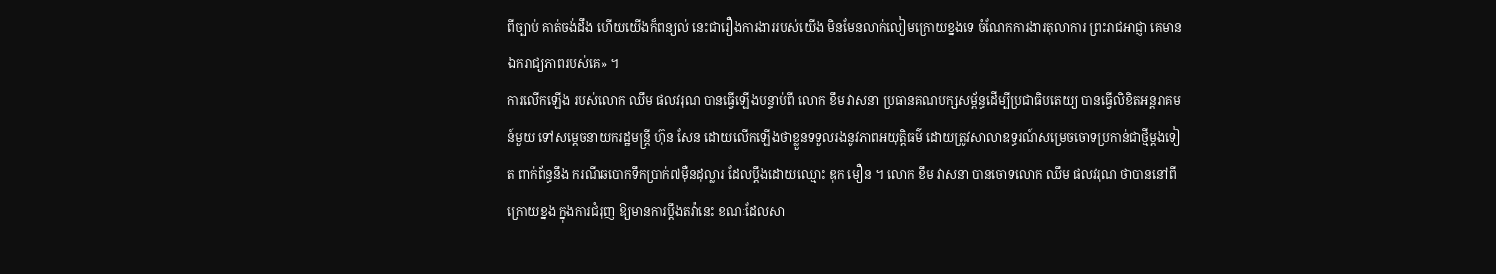ពីច្បាប់ គាត់ចង់ដឹង ហើយយើងក៏ពន្យល់ នេះជារឿងការងាររបស់យើង មិនមែនលាក់លៀមក្រោយខ្នងទេ ចំណែកការងារតុលាការ ព្រះរាជអាជ្ញា គេមានឯករាជ្យភាពរបស់គេ» ។
ការលើកឡើង របស់លោក ឈឹម ផលវរុណ បានធ្វើឡើងបន្ទាប់ពី លោក ខឹម វាសនា ប្រធានគណបក្សសម្ព័ន្ធដើម្បីប្រជាធិបតេយ្យ បានធ្វើលិខិតអន្តរាគមន៍មួយ ទៅសម្តេចនាយករដ្ឋមន្ត្រី ហ៊ុន សែន ដោយលើកឡើងថាខ្លួនទទួលរងនូវភាពអយុត្តិធម៌ ដោយត្រូវសាលាឧទ្ធរណ៍សម្រេចចោទប្រកាន់ជាថ្មីម្តងទៀត ពាក់ព័ន្ធនឹង ករណីឆបោកទឹកប្រាក់៧ម៉ឺនដុល្លារ ដែលប្តឹងដោយឈ្មោះ ឌុក មឿន ។ លោក ខឹម វាសនា បានចោទលោក ឈឹម ផលវរុណ ថាបាននៅពីក្រោយខ្នង ក្នុងការជំរុញ ឱ្យមានការប្តឹងតវ៉ានេះ ខណៈដែលសា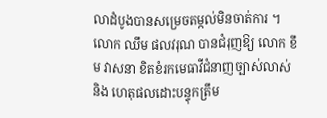លាដំបូងបានសម្រេចតម្កល់មិនចាត់ការ ។
លោក ឈឹម ផលវរុណ បានជំរុញឱ្យ លោក ខឹម វាសនា ខិតខំរកមេធាវីជំនាញច្បាស់លាស់ និង ហេតុផលដោះបន្ទុកត្រឹម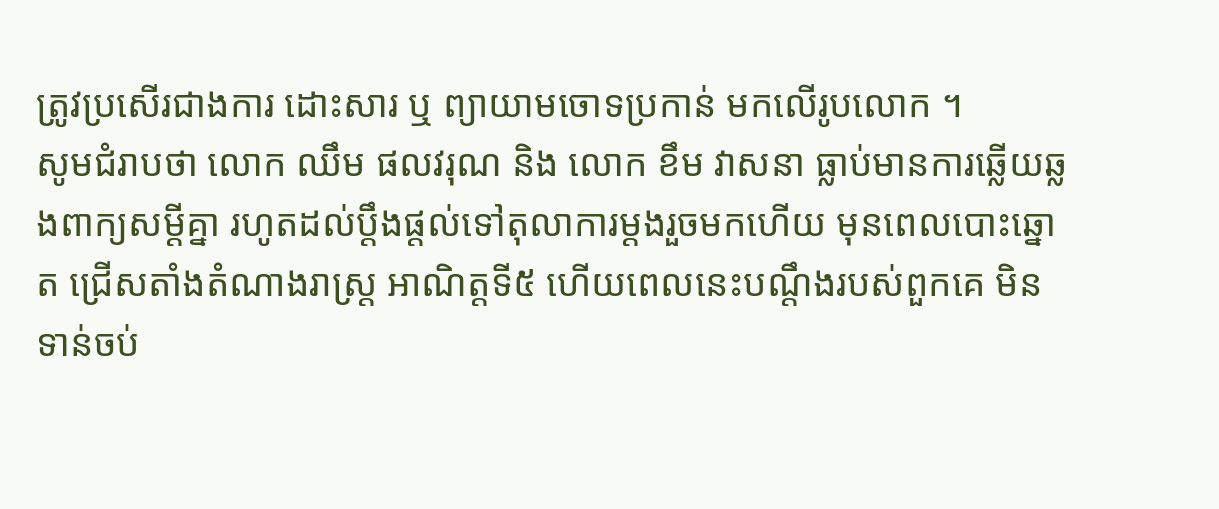ត្រូវប្រសើរជាងការ ដោះសារ ឬ ព្យាយាមចោទប្រកាន់ មកលើរូបលោក ។
សូមជំរាបថា លោក ឈឹម ផលវរុណ និង លោក ខឹម វាសនា ធ្លាប់មានការឆ្លើយឆ្លងពាក្យសម្តីគ្នា រហូតដល់ប្តឹងផ្តល់ទៅតុលាការម្តងរួចមកហើយ មុនពេលបោះឆ្នោត ជ្រើសតាំងតំណាងរាស្ត្រ អាណិត្តទី៥ ហើយពេលនេះបណ្តឹងរបស់ពួកគេ មិនទាន់ចប់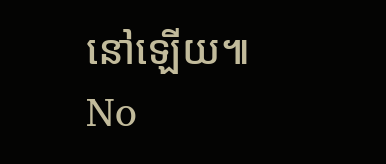នៅឡើយ៕
No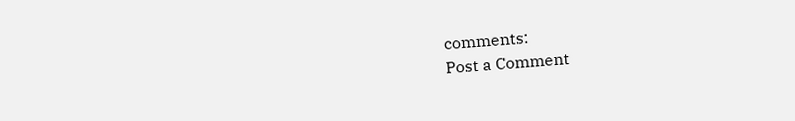comments:
Post a Comment